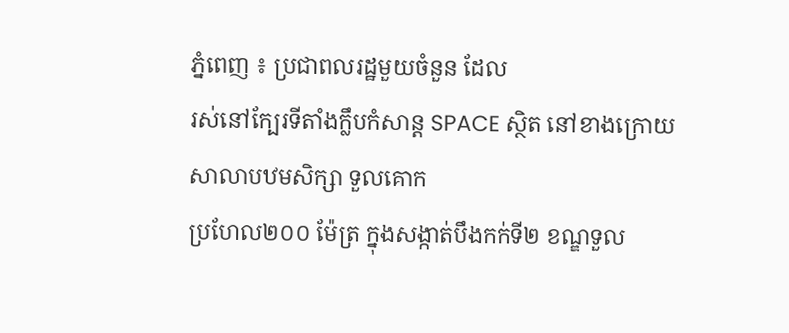ភ្នំពេញ ៖ ប្រជាពលរដ្ឋមួយចំនួន ដែល
រស់នៅក្បែរទីតាំងក្លឹបកំសាន្ដ SPACE ស្ថិត នៅខាងក្រោយ សាលាបឋមសិក្សា ទួលគោក
ប្រហែល២០០ ម៉ែត្រ ក្នុងសង្កាត់បឹងកក់ទី២ ខណ្ឌទួល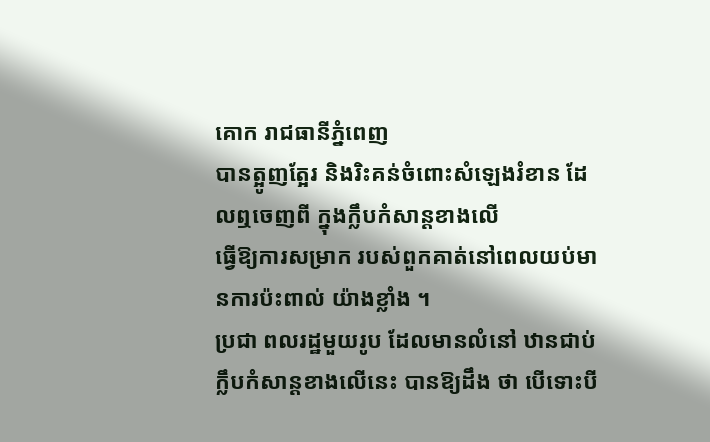គោក រាជធានីភ្នំពេញ
បានត្អូញត្អែរ និងរិះគន់ចំពោះសំឡេងរំខាន ដែលឮចេញពី ក្នុងក្លឹបកំសាន្ដខាងលើ
ធ្វើឱ្យការសម្រាក របស់ពួកគាត់នៅពេលយប់មានការប៉ះពាល់ យ៉ាងខ្លាំង ។
ប្រជា ពលរដ្ឋមួយរូប ដែលមានលំនៅ ឋានជាប់ក្លឹបកំសាន្ដខាងលើនេះ បានឱ្យដឹង ថា បើទោះបី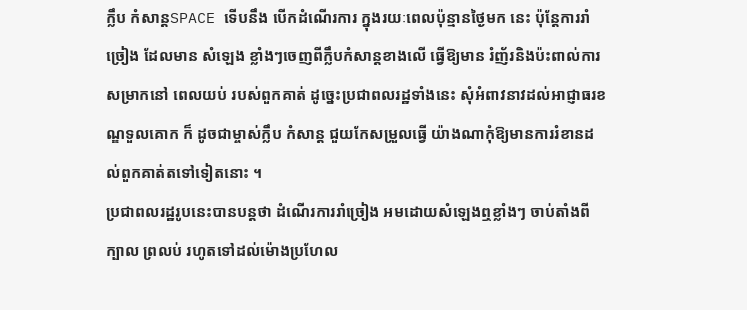ក្លឹប កំសាន្ដSPACE ទើបនឹង បើកដំណើរការ ក្នុងរយៈពេលប៉ុន្មានថ្ងៃមក នេះ ប៉ុន្ដែការរាំច្រៀង ដែលមាន សំឡេង ខ្លាំងៗចេញពីក្លឹបកំសាន្ដខាងលើ ធ្វើឱ្យមាន រំញ័រនិងប៉ះពាល់ការ សម្រាកនៅ ពេលយប់ របស់ពួកគាត់ ដូច្នេះប្រជាពលរដ្ឋទាំងនេះ សុំអំពាវនាវដល់អាជ្ញាធរខណ្ឌទួលគោក ក៏ ដូចជាម្ចាស់ក្លឹប កំសាន្ដ ជួយកែសម្រួលធ្វើ យ៉ាងណាកុំឱ្យមានការរំខានដល់ពួកគាត់តទៅទៀតនោះ ។
ប្រជាពលរដ្ឋរូបនេះបានបន្ដថា ដំណើរការរាំច្រៀង អមដោយសំឡេងឮខ្លាំងៗ ចាប់តាំងពីក្បាល ព្រលប់ រហូតទៅដល់ម៉ោងប្រហែល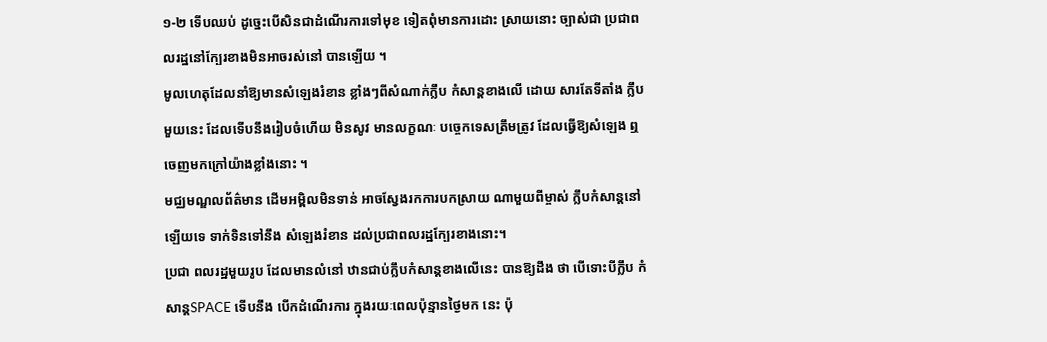១-២ ទើបឈប់ ដូច្នេះបើសិនជាដំណើរការទៅមុខ ទៀតពុំមានការដោះ ស្រាយនោះ ច្បាស់ជា ប្រជាពលរដ្ឋនៅក្បែរខាងមិនអាចរស់នៅ បានឡើយ ។
មូលហេតុដែលនាំឱ្យមានសំឡេងរំខាន ខ្លាំងៗពីសំណាក់ក្លឹប កំសាន្ដខាងលើ ដោយ សារតែទីតាំង ក្លឹបមួយនេះ ដែលទើបនឹងរៀបចំហើយ មិនសូវ មានលក្ខណៈ បច្ចេកទេសត្រឹមត្រូវ ដែលធ្វើឱ្យសំឡេង ឮចេញមកក្រៅយ៉ាងខ្លាំងនោះ ។
មជ្ឈមណ្ឌលព័ត៌មាន ដើមអម្ពិលមិនទាន់ អាចស្វែងរកការបកស្រាយ ណាមួយពីម្ចាស់ ក្លឹបកំសាន្ដនៅ ឡើយទេ ទាក់ទិនទៅនឹង សំឡេងរំខាន ដល់ប្រជាពលរដ្ឋក្បែរខាងនោះ។
ប្រជា ពលរដ្ឋមួយរូប ដែលមានលំនៅ ឋានជាប់ក្លឹបកំសាន្ដខាងលើនេះ បានឱ្យដឹង ថា បើទោះបីក្លឹប កំសាន្ដSPACE ទើបនឹង បើកដំណើរការ ក្នុងរយៈពេលប៉ុន្មានថ្ងៃមក នេះ ប៉ុ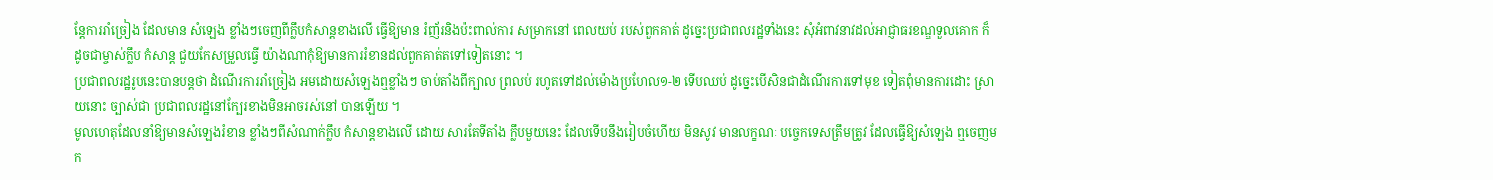ន្ដែការរាំច្រៀង ដែលមាន សំឡេង ខ្លាំងៗចេញពីក្លឹបកំសាន្ដខាងលើ ធ្វើឱ្យមាន រំញ័រនិងប៉ះពាល់ការ សម្រាកនៅ ពេលយប់ របស់ពួកគាត់ ដូច្នេះប្រជាពលរដ្ឋទាំងនេះ សុំអំពាវនាវដល់អាជ្ញាធរខណ្ឌទួលគោក ក៏ ដូចជាម្ចាស់ក្លឹប កំសាន្ដ ជួយកែសម្រួលធ្វើ យ៉ាងណាកុំឱ្យមានការរំខានដល់ពួកគាត់តទៅទៀតនោះ ។
ប្រជាពលរដ្ឋរូបនេះបានបន្ដថា ដំណើរការរាំច្រៀង អមដោយសំឡេងឮខ្លាំងៗ ចាប់តាំងពីក្បាល ព្រលប់ រហូតទៅដល់ម៉ោងប្រហែល១-២ ទើបឈប់ ដូច្នេះបើសិនជាដំណើរការទៅមុខ ទៀតពុំមានការដោះ ស្រាយនោះ ច្បាស់ជា ប្រជាពលរដ្ឋនៅក្បែរខាងមិនអាចរស់នៅ បានឡើយ ។
មូលហេតុដែលនាំឱ្យមានសំឡេងរំខាន ខ្លាំងៗពីសំណាក់ក្លឹប កំសាន្ដខាងលើ ដោយ សារតែទីតាំង ក្លឹបមួយនេះ ដែលទើបនឹងរៀបចំហើយ មិនសូវ មានលក្ខណៈ បច្ចេកទេសត្រឹមត្រូវ ដែលធ្វើឱ្យសំឡេង ឮចេញមក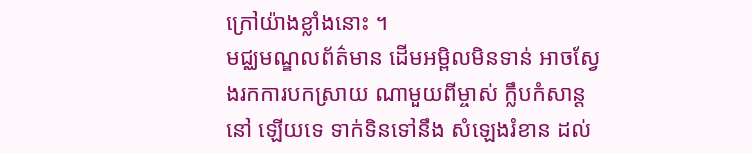ក្រៅយ៉ាងខ្លាំងនោះ ។
មជ្ឈមណ្ឌលព័ត៌មាន ដើមអម្ពិលមិនទាន់ អាចស្វែងរកការបកស្រាយ ណាមួយពីម្ចាស់ ក្លឹបកំសាន្ដនៅ ឡើយទេ ទាក់ទិនទៅនឹង សំឡេងរំខាន ដល់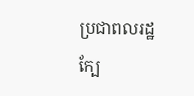ប្រជាពលរដ្ឋក្បែ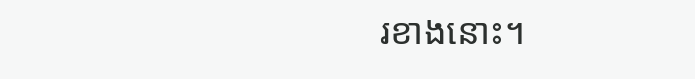រខាងនោះ។